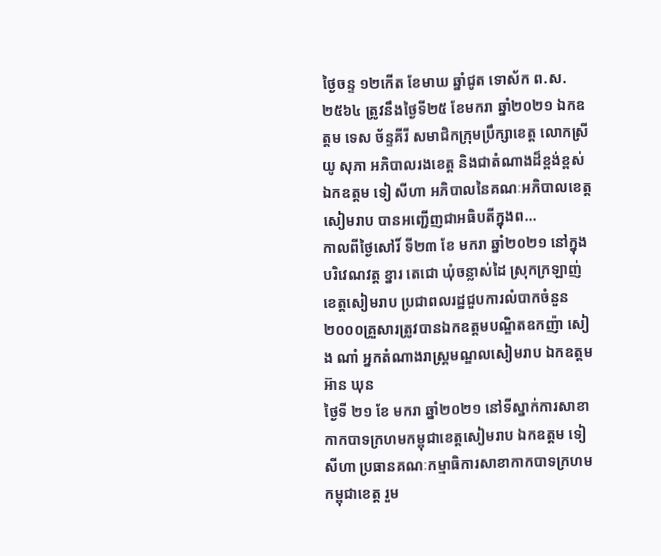ថ្ងៃចន្ទ ១២កើត ខែមាឃ ឆ្នាំជូត ទោស័ក ព.ស.២៥៦៤ ត្រូវនឹងថ្ងៃទី២៥ ខែមករា ឆ្នាំ២០២១ ឯកឧត្តម ទេស ច័ន្ទគីរី សមាជិកក្រុមប្រឹក្សាខេត្ត លោកស្រី យូ សុភា អភិបាលរងខេត្ត និងជាតំណាងដ៏ខ្ពង់ខ្ពស់ ឯកឧត្តម ទៀ សីហា អភិបាលនៃគណៈអភិបាលខេត្តសៀមរាប បានអញ្ជើញជាអធិបតីក្នុងព...
កាលពីថ្ងៃសៅរិ៍ ទី២៣ ខែ មករា ឆ្នាំ២០២១ នៅក្នុងបរិវេណវត្ត ខ្នារ តេជោ ឃុំចន្លាស់ដៃ ស្រុកក្រឡាញ់ ខេត្តសៀមរាប ប្រជាពលរដ្ឋជួបការលំបាកចំនួន ២០០០គ្រួសារត្រូវបានឯកឧត្តមបណ្ឌិតឧកញ៉ា សៀង ណាំ អ្នកតំណាងរាស្ត្រមណ្ឌលសៀមរាប ឯកឧត្តម អ៊ាន ឃុន
ថ្ងៃទី ២១ ខែ មករា ឆ្នាំ២០២១ នៅទីស្នាក់ការសាខាកាកបាទក្រហមកម្ពុជាខេត្តសៀមរាប ឯកឧត្តម ទៀ សីហា ប្រធានគណៈកម្មាធិការសាខាកាកបាទក្រហមកម្ពុជាខេត្ត រួម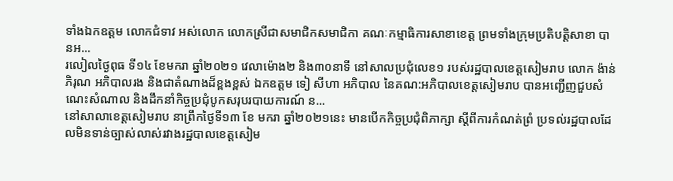ទាំងឯកឧត្តម លោកជំទាវ អស់លោក លោកស្រីជាសមាជិកសមាជិកា គណៈកម្មាធិការសាខាខេត្ត ព្រមទាំងក្រុមប្រតិបត្តិសាខា បានអ...
រលៀលថ្ងៃពុធ ទី១៤ ខែមករា ឆ្នាំ២០២១ វេលាម៉ោង២ និង៣០នាទី នៅសាលប្រជុំលេខ១ របស់រដ្ឋបាលខេត្តសៀមរាប លោក ង៉ាន់ ភិរុណ អភិបាលរង និងជាតំណាងដ៏ខ្ពងខ្ពស់ ឯកឧត្តម ទៀ សីហា អភិបាល នៃគណ:អភិបាលខេត្តសៀមរាប បានអញ្ជើញជួបសំណេះសំណាល និងដឹកនាំកិច្ចប្រជុំបូកសរុបរបាយការណ៍ ន...
នៅសាលាខេត្តសៀមរាប នាព្រឹកថ្ងៃទី១៣ ខែ មករា ឆ្នាំ២០២១នេះ មានបើកកិច្ចប្រជុំពិភាក្សា ស្តីពីការកំណត់ព្រំ ប្រទល់រដ្ឋបាលដែលមិនទាន់ច្បាស់លាស់រវាងរដ្ឋបាលខេត្តសៀម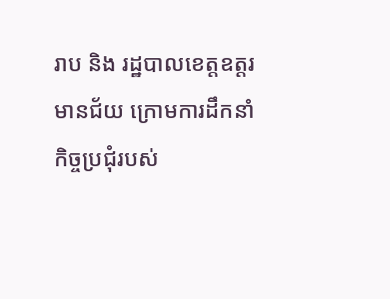រាប និង រដ្ឋបាលខេត្តឧត្តរមានជ័យ ក្រោមការដឹកនាំកិច្ចប្រជុំរបស់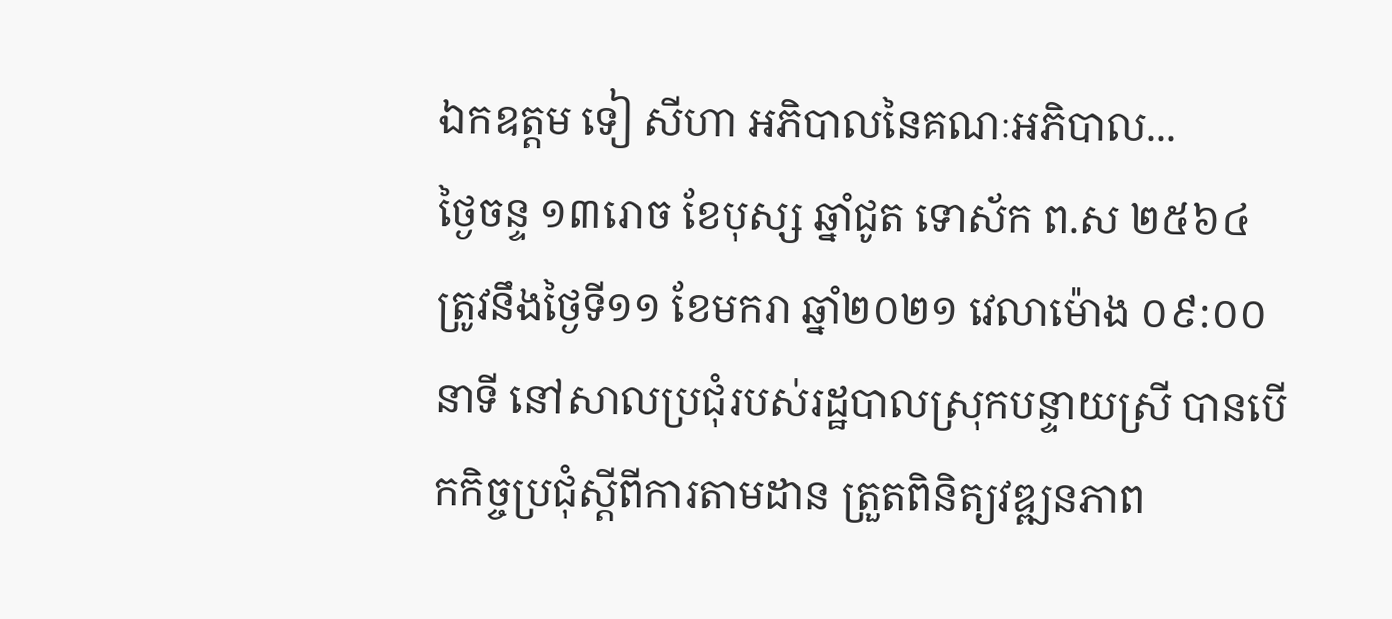ឯកឧត្តម ទៀ សីហា អភិបាលនៃគណៈអភិបាល...
ថ្ងៃចន្ទ ១៣រោច ខែបុស្ស ឆ្នាំជូត ទោស័ក ព.ស ២៥៦៤ ត្រូវនឹងថ្ងៃទី១១ ខែមករា ឆ្នាំ២០២១ វេលាម៉ោង ០៩:០០នាទី នៅសាលប្រជុំរបស់រដ្ឋបាលស្រុកបន្ទាយស្រី បានបើកកិច្ចប្រជុំស្តីពីការតាមដាន ត្រួតពិនិត្យវឌ្ឍនភាព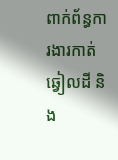ពាក់ព័ន្ធការងារកាត់ឆ្វៀលដី និង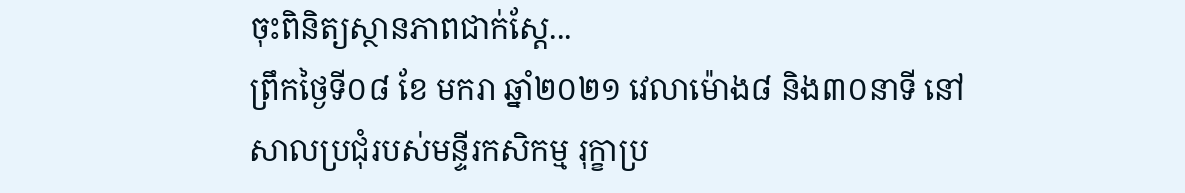ចុះពិនិត្យស្ថានភាពជាក់ស្តែ...
ព្រឹកថ្ងៃទី០៨ ខែ មករា ឆ្នាំ២០២១ វេលាម៉ោង៨ និង៣០នាទី នៅសាលប្រជុំរបស់មន្ទីរកសិកម្ម រុក្ខាប្រ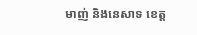មាញ់ និងនេសាទ ខេត្ត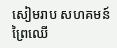សៀមរាប សហគមន៍ព្រៃឈើ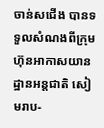ចាន់សជើង បានទទួលសំណងពីក្រុមហ៊ុនអាកាសយានដ្ឋានអន្តជាតិ សៀមរាប-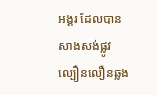អង្គរ ដែលបានសាងសង់ផ្លូវល្បឿនលឿនឆ្លង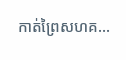កាត់ព្រៃសហគ...